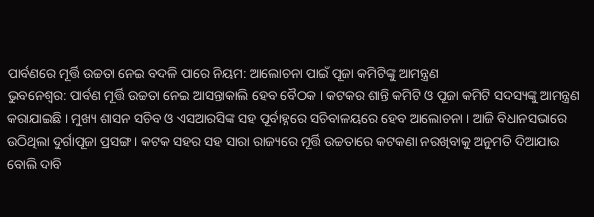ପାର୍ବଣରେ ମୂର୍ତ୍ତି ଉଚ୍ଚତା ନେଇ ବଦଳି ପାରେ ନିୟମ: ଆଲୋଚନା ପାଇଁ ପୂଜା କମିଟିଙ୍କୁ ଆମନ୍ତ୍ରଣ
ଭୁବନେଶ୍ୱର: ପାର୍ବଣ ମୂର୍ତ୍ତି ଉଚ୍ଚତା ନେଇ ଆସନ୍ତାକାଲି ହେବ ବୈଠକ । କଟକର ଶାନ୍ତି କମିଟି ଓ ପୂଜା କମିଟି ସଦସ୍ୟଙ୍କୁ ଆମନ୍ତ୍ରଣ କରାଯାଇଛି । ମୁଖ୍ୟ ଶାସନ ସଚିବ ଓ ଏସଆରସିଙ୍କ ସହ ପୂର୍ବାହ୍ନରେ ସଚିବାଳୟରେ ହେବ ଆଲୋଚନା । ଆଜି ବିଧାନସଭାରେ ଉଠିଥିଲା ଦୁର୍ଗାପୂଜା ପ୍ରସଙ୍ଗ । କଟକ ସହର ସହ ସାରା ରାଜ୍ୟରେ ମୂର୍ତ୍ତି ଉଚ୍ଚତାରେ କଟକଣା ନରଖିବାକୁ ଅନୁମତି ଦିଆଯାଉ ବୋଲି ଦାବି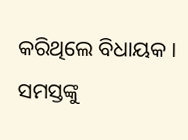କରିଥିଲେ ବିଧାୟକ । ସମସ୍ତଙ୍କୁ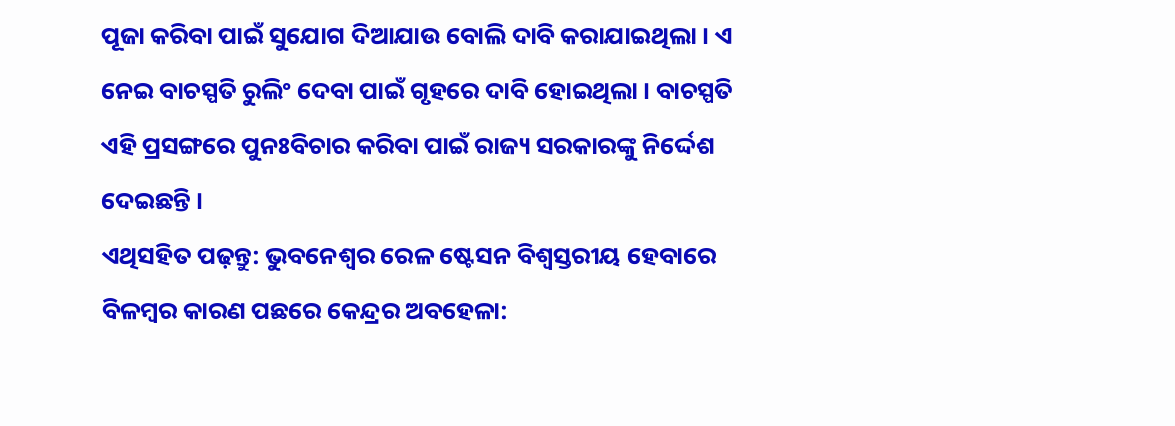ପୂଜା କରିବା ପାଇଁ ସୁଯୋଗ ଦିଆଯାଉ ବୋଲି ଦାବି କରାଯାଇଥିଲା । ଏ ନେଇ ବାଚସ୍ପତି ରୁଲିଂ ଦେବା ପାଇଁ ଗୃହରେ ଦାବି ହୋଇଥିଲା । ବାଚସ୍ପତି ଏହି ପ୍ରସଙ୍ଗରେ ପୁନଃବିଚାର କରିବା ପାଇଁ ରାଜ୍ୟ ସରକାରଙ୍କୁ ନିର୍ଦ୍ଦେଶ ଦେଇଛନ୍ତି ।
ଏଥିସହିତ ପଢ଼ନ୍ତୁ: ଭୁବନେଶ୍ୱର ରେଳ ଷ୍ଟେସନ ବିଶ୍ୱସ୍ତରୀୟ ହେବାରେ ବିଳମ୍ବର କାରଣ ପଛରେ କେନ୍ଦ୍ରର ଅବହେଳା: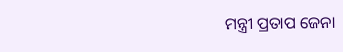ମନ୍ତ୍ରୀ ପ୍ରତାପ ଜେନା